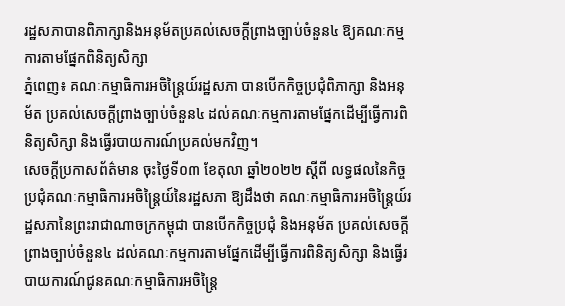រដ្ឋសភាបានពិភាក្សានិងអនុម័តប្រគល់សេចក្ដីព្រាងច្បាប់ចំនួន៤ ឱ្យគណៈកម្មការតាមផ្នែកពិនិត្យសិក្សា
ភ្នំពេញ៖ គណៈកម្មាធិការអចិន្ត្រៃយ៍រដ្ឋសភា បានបើកកិច្ចប្រជុំពិភាក្សា និងអនុម័ត ប្រគល់សេចក្ដីព្រាងច្បាប់ចំនួន៤ ដល់គណៈកម្មការតាមផ្នែកដើម្បីធ្វើការពិនិត្យសិក្សា និងធ្វើរបាយការណ៍ប្រគល់មកវិញ។
សេចក្ដីប្រកាសព័ត៌មាន ចុះថ្ងៃទី០៣ ខែតុលា ឆ្នាំ២០២២ ស្ដីពី លទ្ធផលនៃកិច្ចប្រជុំគណៈកម្មាធិការអចិន្ត្រៃយ៍នៃរដ្ឋសភា ឱ្យដឹងថា គណៈកម្មាធិការអចិន្ត្រៃយ៍រដ្ឋសភានៃព្រះរាជាណាចក្រកម្ពុជា បានបើកកិច្ចប្រជុំ និងអនុម័ត ប្រគល់សេចក្ដីព្រាងច្បាប់ចំនួន៤ ដល់គណៈកម្មការតាមផ្នែកដើម្បីធ្វើការពិនិត្យសិក្សា និងធ្វើរបាយការណ៍ជូនគណៈកម្មាធិការអចិន្ត្រៃ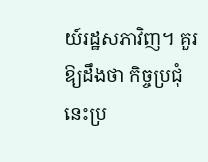យ៍រដ្ឋសភាវិញ។ គួរ ឱ្យដឹងថា កិច្ចប្រជុំនេះប្រ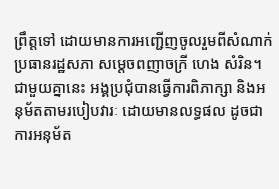ព្រឹត្តទៅ ដោយមានការអញ្ជើញចូលរួមពីសំណាក់ ប្រធានរដ្ឋសភា សម្ដេចពញាចក្រី ហេង សំរិន។
ជាមួយគ្នានេះ អង្គប្រជុំបានធ្វើការពិភាក្សា និងអនុម័តតាមរបៀបវារៈ ដោយមានលទ្ធផល ដូចជាការអនុម័ត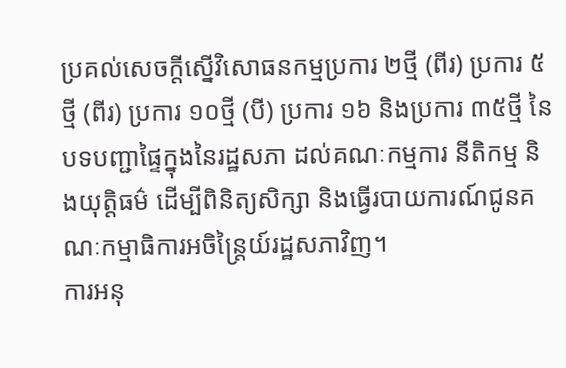ប្រគល់សេចក្តីស្នើវិសោធនកម្មប្រការ ២ថ្មី (ពីរ) ប្រការ ៥ថ្មី (ពីរ) ប្រការ ១០ថ្មី (បី) ប្រការ ១៦ និងប្រការ ៣៥ថ្មី នៃបទបញ្ជាផ្ទៃក្នុងនៃរដ្ឋសភា ដល់គណៈកម្មការ នីតិកម្ម និងយុត្តិធម៌ ដើម្បីពិនិត្យសិក្សា និងធ្វើរបាយការណ៍ជូនគណៈកម្មាធិការអចិន្ត្រៃយ៍រដ្ឋសភាវិញ។
ការអនុ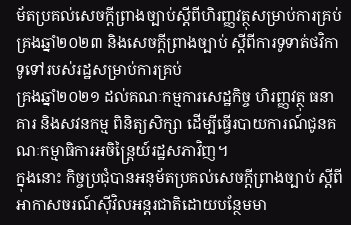ម័តប្រគល់សេចក្តីព្រាងច្បាប់ស្តីពីហិរញ្ញវត្ថុសម្រាប់ការគ្រប់គ្រងឆ្នាំ២០២៣ និងសេចក្តីព្រាងច្បាប់ ស្តីពីការទូទាត់ថវិកាទូទៅរបស់រដ្ឋសម្រាប់ការគ្រប់
គ្រងឆ្នាំ២០២១ ដល់គណៈកម្មការសេដ្ឋកិច្ច ហិរញ្ញវត្ថុ ធនាគារ និងសវនកម្ម ពិនិត្យសិក្សា ដើម្បីធ្វើរបាយការណ៍ជូនគណៈកម្មាធិការអចិន្ត្រៃយ៍រដ្ឋសភាវិញ។
ក្នុងនោះ កិច្ចប្រជុំបានអនុម័តប្រគល់សេចក្តីព្រាងច្បាប់ ស្ដីពីអាកាសចរណ៍ស៊ីវិលអន្តរជាតិដោយបន្ថែមមា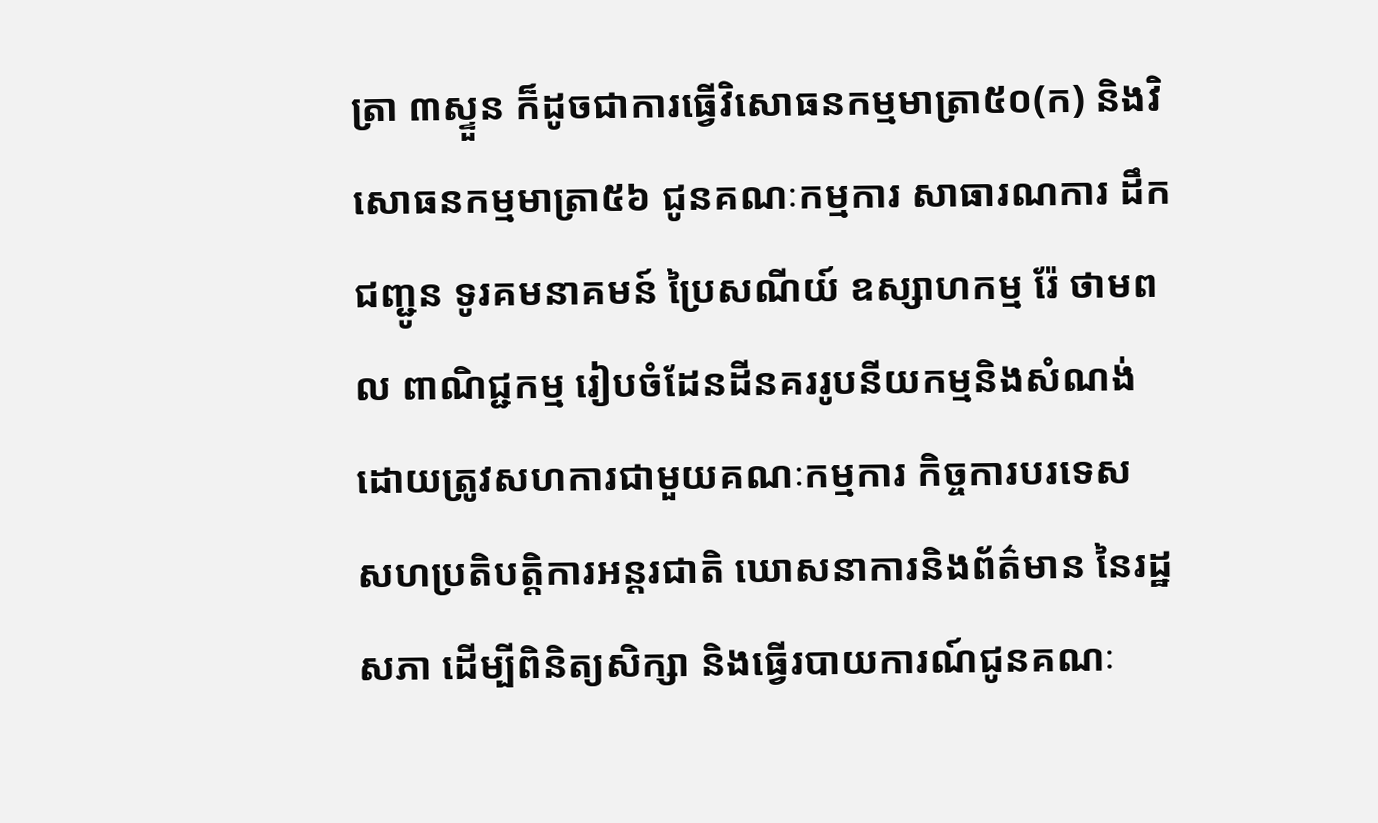ត្រា ៣ស្ទួន ក៏ដូចជាការធ្វើវិសោធនកម្មមាត្រា៥០(ក) និងវិសោធនកម្មមាត្រា៥៦ ជូនគណៈកម្មការ សាធារណការ ដឹកជញ្ជូន ទូរគមនាគមន៍ ប្រៃសណីយ៍ ឧស្សាហកម្ម រ៉ែ ថាមពល ពាណិជ្ជកម្ម រៀបចំដែនដីនគររូបនីយកម្មនិងសំណង់ ដោយត្រូវសហការជាមួយគណៈកម្មការ កិច្ចការបរទេស សហប្រតិបត្តិការអន្តរជាតិ ឃោសនាការនិងព័ត៌មាន នៃរដ្ឋសភា ដើម្បីពិនិត្យសិក្សា និងធ្វើរបាយការណ៍ជូនគណៈ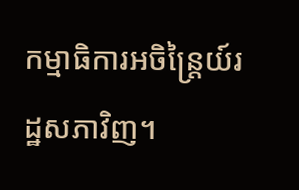កម្មាធិការអចិន្ត្រៃយ៍រដ្ឋសភាវិញ។